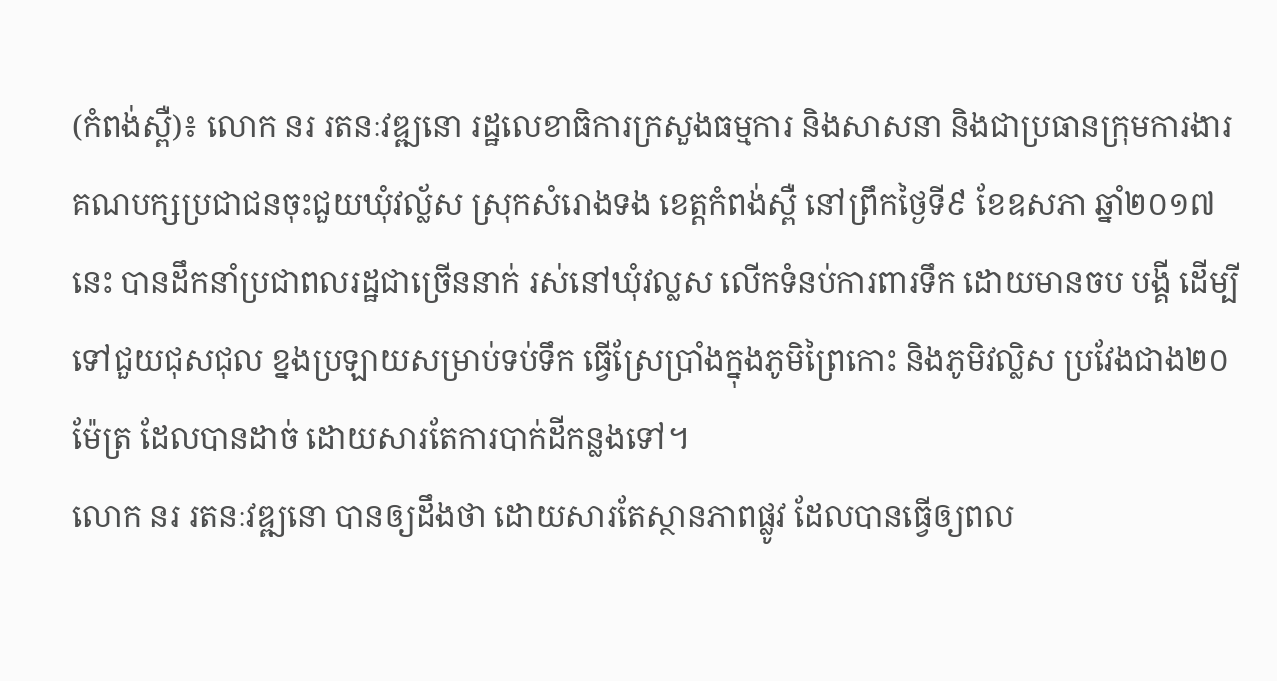(កំពង់ស្ពឺ)៖ លោក នរ រតនៈវឌ្ឍនោ រដ្ឋលេខាធិការក្រសួងធម្មការ និងសាសនា និងជាប្រធានក្រុមការងារគណបក្សប្រជាជនចុះជួយឃុំវល្ល័ស ស្រុកសំរោងទង ខេត្តកំពង់ស្ពឺ នៅព្រឹកថ្ងៃទី៩ ខែឧសភា ឆ្នាំ២០១៧នេះ បានដឹកនាំប្រជាពលរដ្ឋជាច្រើននាក់ រស់នៅឃុំវល្លស លើកទំនប់ការពារទឹក ដោយមានចប បង្គី ដើម្បីទៅជួយជុសជុល ខ្នងប្រឡាយសម្រាប់ទប់ទឹក ធ្វើស្រែប្រាំងក្នុងភូមិព្រៃកោះ និងភូមិវល្លិស ប្រវែងជាង២០ម៉ែត្រ ដែលបានដាច់ ដោយសារតែការបាក់ដីកន្លងទៅ។
លោក នរ រតនៈវឌ្ឍនោ បានឲ្យដឹងថា ដោយសារតែស្ថានភាពផ្លូវ ដែលបានធ្វើឲ្យពល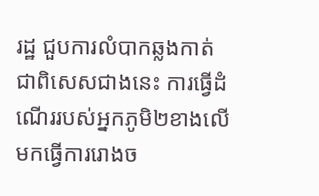រដ្ឋ ជួបការលំបាកឆ្លងកាត់ ជាពិសេសជាងនេះ ការធ្វើដំណើររបស់អ្នកភូមិ២ខាងលើ មកធ្វើការរោងច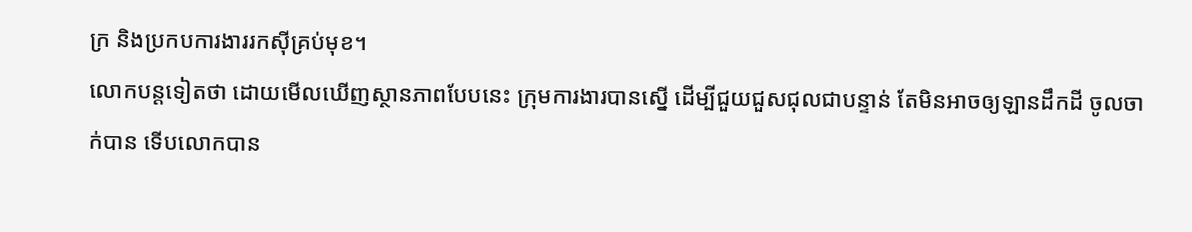ក្រ និងប្រកបការងាររកស៊ីគ្រប់មុខ។
លោកបន្តទៀតថា ដោយមើលឃើញស្ថានភាពបែបនេះ ក្រុមការងារបានស្នើ ដើម្បីជួយជួសជុលជាបន្ទាន់ តែមិនអាចឲ្យឡានដឹកដី ចូលចាក់បាន ទើបលោកបាន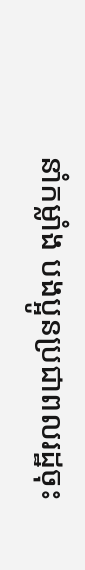នាំកម្លាំង បងប្អូនប្រជាពលរដ្ឋចុះ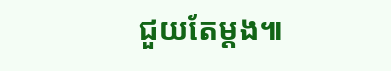ជួយតែម្តង៕